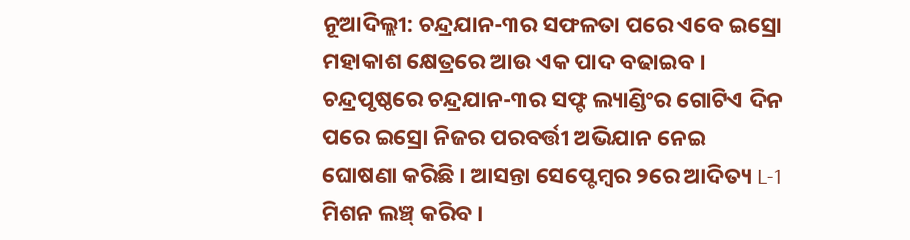ନୂଆଦିଲ୍ଲୀ: ଚନ୍ଦ୍ରଯାନ-୩ର ସଫଳତା ପରେ ଏବେ ଇସ୍ରୋ ମହାକାଶ କ୍ଷେତ୍ରରେ ଆଉ ଏକ ପାଦ ବଢାଇବ । ଚନ୍ଦ୍ରପୃଷ୍ଠରେ ଚନ୍ଦ୍ରଯାନ-୩ର ସଫ୍ଟ ଲ୍ୟାଣ୍ଡିଂର ଗୋଟିଏ ଦିନ ପରେ ଇସ୍ରୋ ନିଜର ପରବର୍ତ୍ତୀ ଅଭିଯାନ ନେଇ ଘୋଷଣା କରିଛି । ଆସନ୍ତା ସେପ୍ଟେମ୍ୱର ୨ରେ ଆଦିତ୍ୟ L-1 ମିଶନ ଲଞ୍ଚ୍ କରିବ ।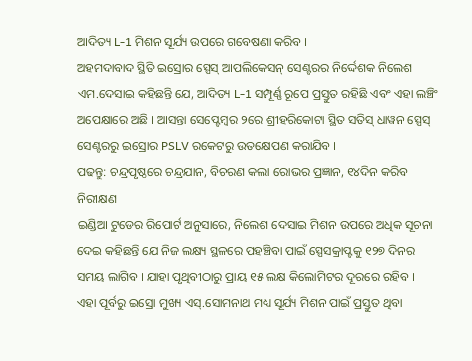ଆଦିତ୍ୟ L-1 ମିଶନ ସୂର୍ଯ୍ୟ ଉପରେ ଗବେଷଣା କରିବ ।
ଅହମଦାବାଦ ସ୍ଥିତି ଇସ୍ରୋର ସ୍ପେସ୍ ଆପଲିକେସନ୍ ସେଣ୍ଟରର ନିର୍ଦ୍ଦେଶକ ନିଲେଶ ଏମ.ଦେସାଇ କହିଛନ୍ତି ଯେ, ଆଦିତ୍ୟ L-1 ସମ୍ପୂର୍ଣ୍ଣ ରୂପେ ପ୍ରସ୍ତୁତ ରହିଛି ଏବଂ ଏହା ଲଞ୍ଚିଂ ଅପେକ୍ଷାରେ ଅଛି । ଆସନ୍ତା ସେପ୍ଟେମ୍ୱର ୨ରେ ଶ୍ରୀହରିକୋଟା ସ୍ଥିତ ସତିସ୍ ଧାୱନ ସ୍ପେସ୍ ସେଣ୍ଟରରୁ ଇସ୍ରୋର PSLV ରକେଟରୁ ଉତକ୍ଷେପଣ କରାଯିବ ।
ପଢନ୍ତୁ: ଚନ୍ଦ୍ରପୃଷ୍ଠରେ ଚନ୍ଦ୍ରଯାନ, ବିଚରଣ କଲା ରୋଭର ପ୍ରଜ୍ଞାନ, ୧୪ଦିନ କରିବ ନିରୀକ୍ଷଣ
ଇଣ୍ଡିଆ ଟୁଡେର ରିପୋର୍ଟ ଅନୁସାରେ, ନିଲେଶ ଦେସାଇ ମିଶନ ଉପରେ ଅଧିକ ସୂଚନା ଦେଇ କହିଛନ୍ତି ଯେ ନିଜ ଲକ୍ଷ୍ୟ ସ୍ଥଳରେ ପହଞ୍ଚିବା ପାଇଁ ସ୍ପେସକ୍ରାପ୍ଟକୁ ୧୨୭ ଦିନର ସମୟ ଲାଗିବ । ଯାହା ପୃଥିବୀଠାରୁ ପ୍ରାୟ ୧୫ ଲକ୍ଷ କିଲୋମିଟର ଦୂରରେ ରହିବ ।
ଏହା ପୂର୍ବରୁ ଇସ୍ରୋ ମୁଖ୍ୟ ଏସ୍.ସୋମନାଥ ମଧ୍ୟ ସୂର୍ଯ୍ୟ ମିଶନ ପାଇଁ ପ୍ରସ୍ତୁତ ଥିବା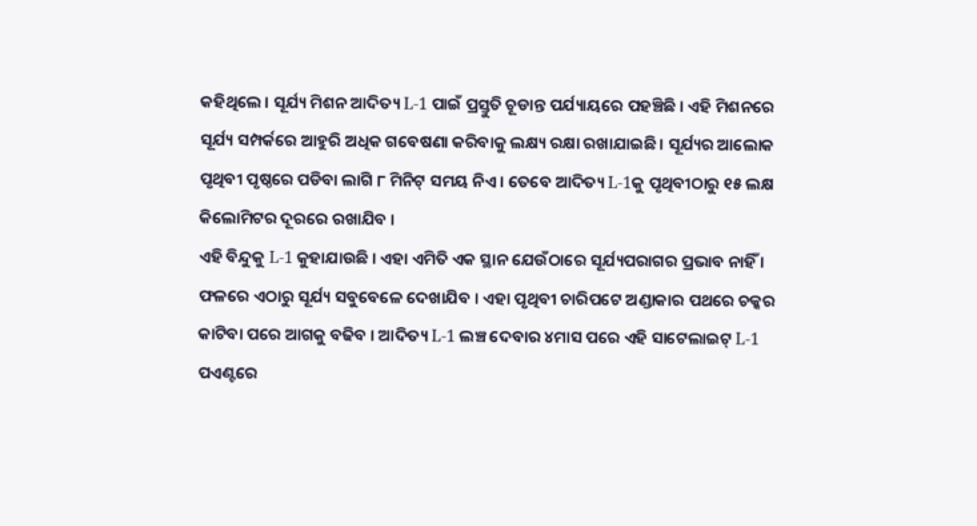କହିଥିଲେ । ସୂର୍ଯ୍ୟ ମିଶନ ଆଦିତ୍ୟ L-1 ପାଇଁ ପ୍ରସ୍ତୁତି ଚୂଡାନ୍ତ ପର୍ଯ୍ୟାୟରେ ପହଞ୍ଚିଛି । ଏହି ମିଶନରେ ସୂର୍ଯ୍ୟ ସମ୍ପର୍କରେ ଆହୁରି ଅଧିକ ଗବେଷଣା କରିବାକୁ ଲକ୍ଷ୍ୟ ରକ୍ଷା ରଖାଯାଇଛି । ସୂର୍ଯ୍ୟର ଆଲୋକ ପୃଥିବୀ ପୃଷ୍ଠରେ ପଡିବା ଲାଗି ୮ ମିନିଟ୍ ସମୟ ନିଏ । ତେବେ ଆଦିତ୍ୟ L-1କୁ ପୃଥିବୀଠାରୁ ୧୫ ଲକ୍ଷ କିଲୋମିଟର ଦୂରରେ ରଖାଯିବ ।
ଏହି ବିନ୍ଦୁକୁ L-1 କୁହାଯାଉଛି । ଏହା ଏମିତି ଏକ ସ୍ଥାନ ଯେଉଁଠାରେ ସୂର୍ଯ୍ୟପରାଗର ପ୍ରଭାବ ନାହିଁ । ଫଳରେ ଏଠାରୁ ସୂର୍ଯ୍ୟ ସବୁବେଳେ ଦେଖାଯିବ । ଏହା ପୃଥିବୀ ଚାରିପଟେ ଅଣ୍ଡାକାର ପଥରେ ଚକ୍କର କାଟିବା ପରେ ଆଗକୁ ବଢିବ । ଆଦିତ୍ୟ L-1 ଲଞ୍ଚ ଦେବାର ୪ମାସ ପରେ ଏହି ସାଟେଲାଇଟ୍ L-1 ପଏଣ୍ଟରେ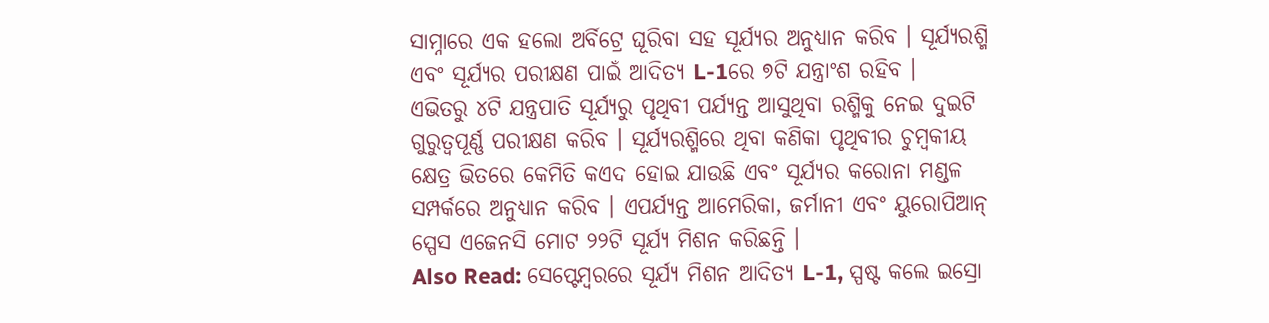ସାମ୍ନାରେ ଏକ ହଲୋ ଅର୍ବିଟ୍ରେ ଘୂରିବା ସହ ସୂର୍ଯ୍ୟର ଅନୁଧ୍ୟାନ କରିବ । ସୂର୍ଯ୍ୟରଶ୍ମି ଏବଂ ସୂର୍ଯ୍ୟର ପରୀକ୍ଷଣ ପାଇଁ ଆଦିତ୍ୟ L-1ରେ ୭ଟି ଯନ୍ତ୍ରାଂଶ ରହିବ ।
ଏଭିତରୁ ୪ଟି ଯନ୍ତ୍ରପାତି ସୂର୍ଯ୍ୟରୁ ପୃଥିବୀ ପର୍ଯ୍ୟନ୍ତ ଆସୁଥିବା ରଶ୍ମିକୁ ନେଇ ଦୁଇଟି ଗୁରୁତ୍ବପୂର୍ଣ୍ଣ ପରୀକ୍ଷଣ କରିବ । ସୂର୍ଯ୍ୟରଶ୍ମିରେ ଥିବା କଣିକା ପୃଥିବୀର ଚୁମ୍ବକୀୟ କ୍ଷେତ୍ର ଭିତରେ କେମିତି କଏଦ ହୋଇ ଯାଉଛି ଏବଂ ସୂର୍ଯ୍ୟର କରୋନା ମଣ୍ଡଳ ସମ୍ପର୍କରେ ଅନୁଧ୍ୟାନ କରିବ । ଏପର୍ଯ୍ୟନ୍ତ ଆମେରିକା, ଜର୍ମାନୀ ଏବଂ ୟୁରୋପିଆନ୍ ସ୍ପେସ ଏଜେନସି ମୋଟ ୨୨ଟି ସୂର୍ଯ୍ୟ ମିଶନ କରିଛନ୍ତି ।
Also Read: ସେପ୍ଟେମ୍ବରରେ ସୂର୍ଯ୍ୟ ମିଶନ ଆଦିତ୍ୟ L-1, ସ୍ପଷ୍ଟ କଲେ ଇସ୍ରୋ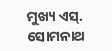ମୁଖ୍ୟ ଏସ୍. ସୋମନାଥ